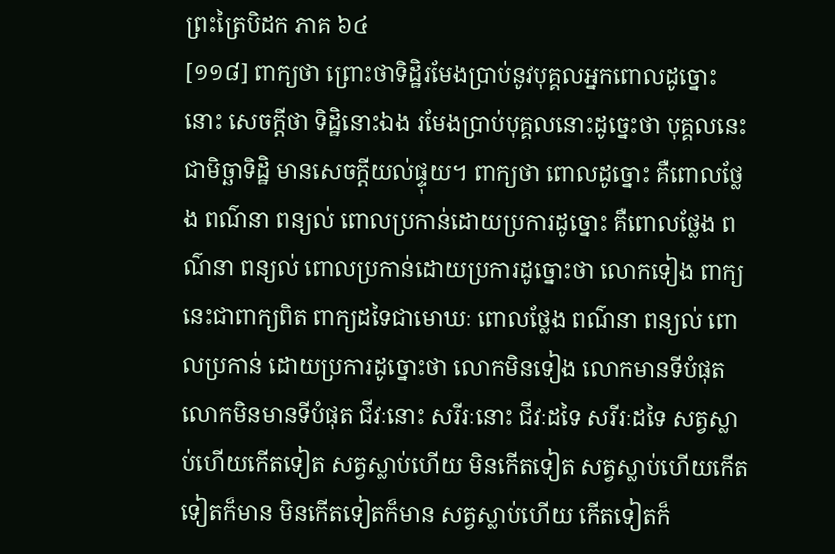ព្រះត្រៃបិដក ភាគ ៦៤
[១១៨] ពាក្យថា ព្រោះថាទិដ្ឋិរមែងបា្រប់នូវបុគ្គលអ្នកពោលដូច្នោះនោះ សេចក្តីថា ទិដ្ឋិនោះឯង រមែងបា្រប់បុគ្គលនោះដូច្នេះថា បុគ្គលនេះ ជាមិច្ឆាទិដ្ឋិ មានសេចក្តីយល់ផ្ទុយ។ ពាក្យថា ពោលដូច្នោះ គឺពោលថ្លែង ពណ៌នា ពន្យល់ ពោលប្រកាន់ដោយប្រការដូច្នោះ គឺពោលថ្លែង ពណ៌នា ពន្យល់ ពោលប្រកាន់ដោយប្រការដូច្នោះថា លោកទៀង ពាក្យនេះជាពាក្យពិត ពាក្យដទៃជាមោឃៈ ពោលថ្លែង ពណ៌នា ពន្យល់ ពោលប្រកាន់ ដោយប្រការដូច្នោះថា លោកមិនទៀង លោកមានទីបំផុត លោកមិនមានទីបំផុត ជីវៈនោះ សរីរៈនោះ ជីវៈដទៃ សរីរៈដទៃ សត្វស្លាប់ហើយកើតទៀត សត្វស្លាប់ហើយ មិនកើតទៀត សត្វស្លាប់ហើយកើតទៀតក៏មាន មិនកើតទៀតក៏មាន សត្វស្លាប់ហើយ កើតទៀតក៏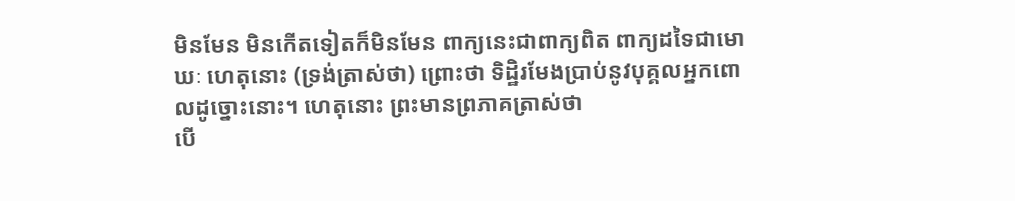មិនមែន មិនកើតទៀតក៏មិនមែន ពាក្យនេះជាពាក្យពិត ពាក្យដទៃជាមោឃៈ ហេតុនោះ (ទ្រង់ត្រាស់ថា) ព្រោះថា ទិដ្ឋិរមែងបា្រប់នូវបុគ្គលអ្នកពោលដូច្នោះនោះ។ ហេតុនោះ ព្រះមានព្រភាគត្រាស់ថា
បើ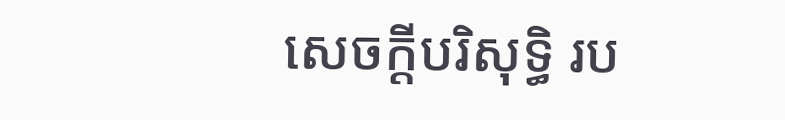សេចក្តីបរិសុទ្ធិ រប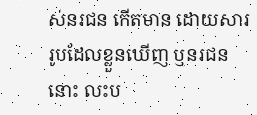ស់នរជន កើតមាន ដោយសាររូបដែលខ្លួនឃើញ ឬនរជននោះ លះប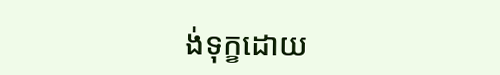ង់ទុក្ខដោយ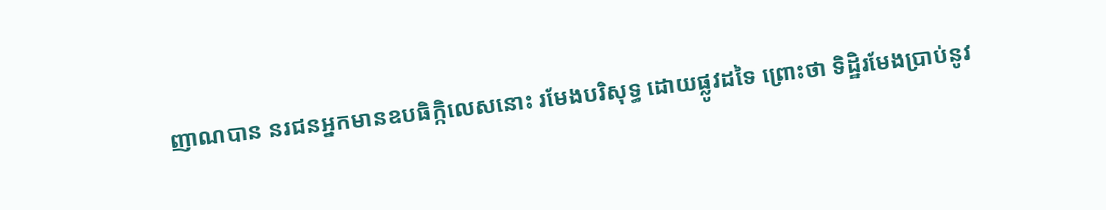ញាណបាន នរជនអ្នកមានឧបធិក្កិលេសនោះ រមែងបរិសុទ្ធ ដោយផ្លូវដទៃ ព្រោះថា ទិដ្ឋិរមែងបា្រប់នូវ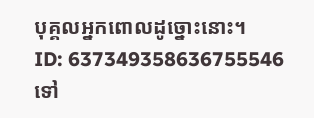បុគ្គលអ្នកពោលដូច្នោះនោះ។
ID: 637349358636755546
ទៅ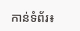កាន់ទំព័រ៖